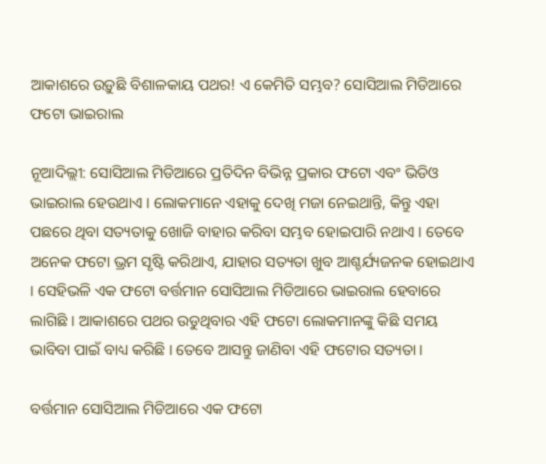ଆକାଶରେ ଉଡ଼ୁଛି ବିଶାଳକାୟ ପଥର! ଏ କେମିତି ସମ୍ଭବ? ସୋସିଆଲ ମିଡିଆରେ ଫଟୋ ଭାଇରାଲ

ନୂଆଦିଲ୍ଲୀ: ସୋସିଆଲ ମିଡିଆରେ ପ୍ରତିଦିନ ବିଭିନ୍ନ ପ୍ରକାର ଫଟୋ ଏବଂ ଭିଡିଓ ଭାଇରାଲ ହେଉଥାଏ । ଲୋକମାନେ ଏହାକୁ ଦେଖି ମଜା ନେଇଥାନ୍ତି, କିନ୍ତୁ ଏହା ପଛରେ ଥିବା ସତ୍ୟତାକୁ ଖୋଜି ବାହାର କରିବା ସମ୍ଭବ ହୋଇପାରି ନଥାଏ । ତେବେ ଅନେକ ଫଟୋ ଭ୍ରମ ସୃଷ୍ଟି କରିଥାଏ, ଯାହାର ସତ୍ୟତା ଖୁବ ଆଶ୍ଚର୍ଯ୍ୟଜନକ ହୋଇଥାଏ । ସେହିଭଳି ଏକ ଫଟୋ ବର୍ତ୍ତମାନ ସୋସିଆଲ ମିଡିଆରେ ଭାଇରାଲ ହେବାରେ ଲାଗିଛି । ଆକାଶରେ ପଥର ଉଡୁଥିବାର ଏହି ଫଟୋ ଲୋକମାନଙ୍କୁ କିଛି ସମୟ ଭାବିବା ପାଇଁ ବାଧ୍ୟ କରିଛି । ତେବେ ଆସନ୍ତୁ ଜାଣିବା ଏହି ଫଟୋର ସତ୍ୟତା ।

ବର୍ତ୍ତମାନ ସୋସିଆଲ ମିଡିଆରେ ଏକ ଫଟୋ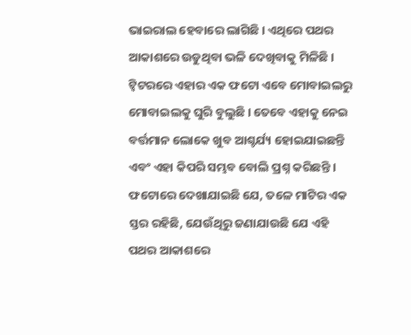ଭାଇରାଲ ହେବାରେ ଲାଗିଛି । ଏଥିରେ ପଥର ଆକାଶରେ ଉଡୁଥିବା ଭଳି ଦେଖିବାକୁ ମିଳିଛି । ଟ୍ୱିଟରରେ ଏହାର ଏକ ଫଟୋ ଏବେ ମୋବାଇଲରୁ ମୋବାଇଲକୁ ଘୁରି ବୁଲୁଛି । ତେବେ ଏହାକୁ ନେଇ ବର୍ତ୍ତମାନ ଲୋକେ ଖୁବ ଆଶ୍ଚର୍ଯ୍ୟ ହୋଇଯାଇଛନ୍ତି ଏବଂ ଏହା କିପରି ସମ୍ଭବ ବୋଲି ପ୍ରଶ୍ନ କରିଛନ୍ତି । ଫଟୋରେ ଦେଖାଯାଇଛି ଯେ, ତଳେ ମାଟିର ଏକ ସ୍ତର ରହିଛି, ଯେଉଁଥିରୁ ଜଣାଯାଉଛି ଯେ ଏହି ପଥର ଆକାଶରେ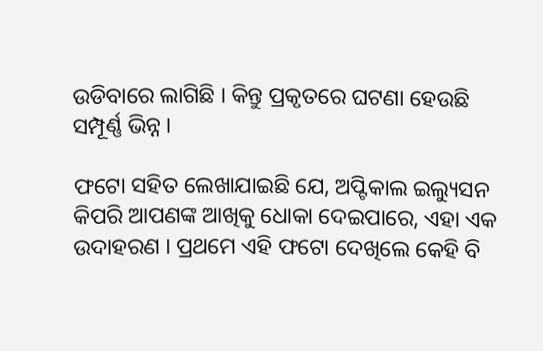ଉଡିବାରେ ଲାଗିଛି । କିନ୍ତୁ ପ୍ରକୃତରେ ଘଟଣା ହେଉଛି ସମ୍ପୂର୍ଣ୍ଣ ଭିନ୍ନ ।

ଫଟୋ ସହିତ ଲେଖାଯାଇଛି ଯେ, ଅପ୍ଟିକାଲ ଇଲ୍ୟୁସନ କିପରି ଆପଣଙ୍କ ଆଖିକୁ ଧୋକା ଦେଇପାରେ, ଏହା ଏକ ଉଦାହରଣ । ପ୍ରଥମେ ଏହି ଫଟୋ ଦେଖିଲେ କେହି ବି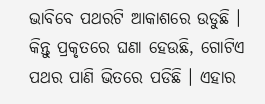ଭାବିବେ ପଥରଟି ଆକାଶରେ ଉଡୁଛି । କିନ୍ତୁ ପ୍ରକୃତରେ ଘଣା ହେଉଛି, ଗୋଟିଏ ପଥର ପାଣି ଭିତରେ ପଡିଛି । ଏହାର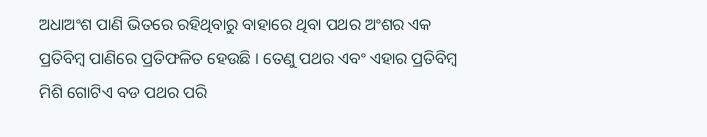ଅଧାଅଂଶ ପାଣି ଭିତରେ ରହିଥିବାରୁ ବାହାରେ ଥିବା ପଥର ଅଂଶର ଏକ ପ୍ରତିବିମ୍ବ ପାଣିରେ ପ୍ରତିଫଳିତ ହେଉଛି । ତେଣୁ ପଥର ଏବଂ ଏହାର ପ୍ରତିବିମ୍ବ ମିଶି ଗୋଟିଏ ବଡ ପଥର ପରି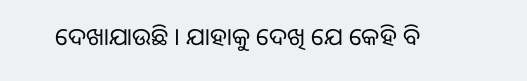ଦେଖାଯାଉଛି । ଯାହାକୁ ଦେଖି ଯେ କେହି ବି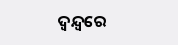ଦ୍ୱନ୍ଦ୍ୱରେ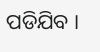ପଡିଯିବ ।